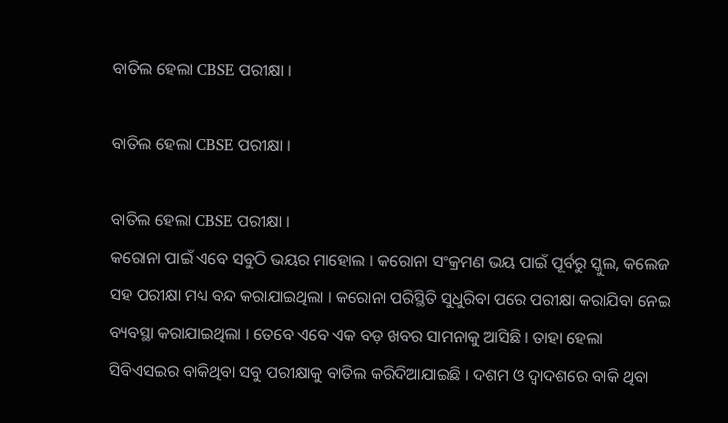ବାତିଲ ହେଲା CBSE ପରୀକ୍ଷା ।

ବାତିଲ ହେଲା CBSE ପରୀକ୍ଷା ।

ବାତିଲ ହେଲା CBSE ପରୀକ୍ଷା ।
କରୋନା ପାଇଁ ଏବେ ସବୁଠି ଭୟର ମାହୋଲ । କରୋନା ସଂକ୍ରମଣ ଭୟ ପାଇଁ ପୂର୍ବରୁ ସ୍କୁଲ, କଲେଜ ସହ ପରୀକ୍ଷା ମଧ୍ୟ ବନ୍ଦ କରାଯାଇଥିଲା । କରୋନା ପରିସ୍ଥିତି ସୁଧୁରିବା ପରେ ପରୀକ୍ଷା କରାଯିବା ନେଇ ବ୍ୟବସ୍ଥା କରାଯାଇଥିଲା । ତେବେ ଏବେ ଏକ ବଡ଼ ଖବର ସାମନାକୁ ଆସିଛି । ତାହା ହେଲା ସିବିଏସଇର ବାକିଥିବା ସବୁ ପରୀକ୍ଷାକୁ ବାତିଲ କରିଦିଆଯାଇଛି । ଦଶମ ଓ ଦ୍ୱାଦଶରେ ବାକି ଥିବା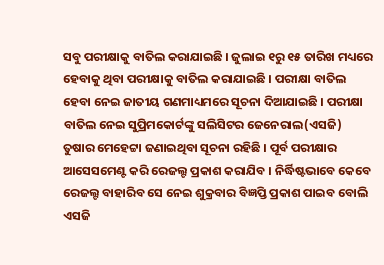ସବୁ ପରୀକ୍ଷାକୁ ବାତିଲ କରାଯାଇଛି । ଜୁଲାଇ ୧ରୁ ୧୫ ତାରିଖ ମଧ୍ୟରେ ହେବାକୁ ଥିବା ପରୀକ୍ଷାକୁ ବାତିଲ କରାଯାଇଛି । ପରୀକ୍ଷା ବାତିଲ ହେବା ନେଇ ଜାତୀୟ ଗଣମାଧ୍ୟମରେ ସୂଚନା ଦିଆଯାଇଛି । ପରୀକ୍ଷା ବାତିଲ ନେଇ ସୁପ୍ରିମକୋର୍ଟଙ୍କୁ ସଲିସିଟର ଜେନେରାଲ(ଏସଜି) ତୁଷାର ମେହେଟ୍ଟା ଜଣାଇଥିବା ସୂଚନା ରହିଛି । ପୂର୍ବ ପରୀକ୍ଷାର ଆସେସମେଣ୍ଟ କରି ରେଜଲ୍ଟ ପ୍ରକାଶ କରାଯିବ । ନିର୍ଦ୍ଧିଷ୍ଟଭାବେ କେବେ ରେଜଲ୍ଟ ବାହାରିବ ସେ ନେଇ ଶୁକ୍ରବାର ବିଜ୍ଞପ୍ତି ପ୍ରକାଶ ପାଇବ ବୋଲି ଏସଜି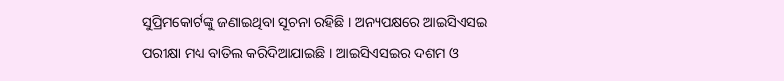ସୁପ୍ରିମକୋର୍ଟଙ୍କୁ ଜଣାଇଥିବା ସୂଚନା ରହିଛି । ଅନ୍ୟପକ୍ଷରେ ଆଇସିଏସଇ ପରୀକ୍ଷା ମଧ୍ୟ ବାତିଲ କରିଦିଆଯାଇଛି । ଆଇସିଏସଇର ଦଶମ ଓ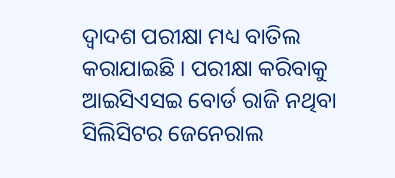ଦ୍ୱାଦଶ ପରୀକ୍ଷା ମଧ୍ୟ ବାତିଲ କରାଯାଇଛି । ପରୀକ୍ଷା କରିବାକୁ ଆଇସିଏସଇ ବୋର୍ଡ ରାଜି ନଥିବା ସିଲିସିଟର ଜେନେରାଲ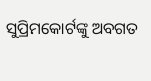ସୁପ୍ରିମକୋର୍ଟଙ୍କୁ ଅବଗତ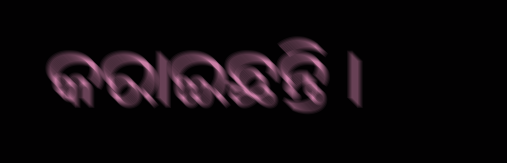କରାଇଛନ୍ତି ।